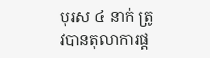បុរស ៤ នាក់ ត្រូវបានតុលាការផ្ត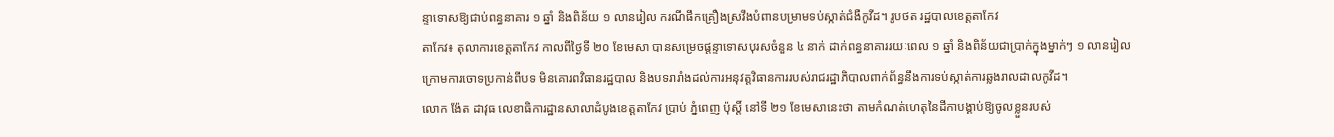ន្ទាទោសឱ្យជាប់ពន្ធនាគារ ១ ឆ្នាំ និងពិន័យ ១ លានរៀល ករណីផឹកគ្រឿងស្រវឹងបំពានបម្រាមទប់ស្កាត់ជំងឺកូវីដ។ រូបថត រដ្ឋបាលខេត្តតាកែវ
តាកែវ៖ តុលាការខេត្តតាកែវ កាលពីថ្ងៃទី ២០ ខែមេសា បានសម្រេចផ្តន្ទាទោសបុរសចំនួន ៤ នាក់ ដាក់ពន្ធនាគាររយៈពេល ១ ឆ្នាំ និងពិន័យជាប្រាក់ក្នុងម្នាក់ៗ ១ លានរៀល ក្រោមការចោទប្រកាន់ពីបទ មិនគោរពវិធានរដ្ឋបាល និងបទរារាំងដល់ការអនុវត្តវិធានការរបស់រាជរដ្ឋាភិបាលពាក់ព័ន្ធនឹងការទប់ស្កាត់ការឆ្លងរាលដាលកូវីដ។
លោក ង៉ែត ដាវុធ លេខាធិការដ្ឋានសាលាដំបូងខេត្តតាកែវ ប្រាប់ ភ្នំពេញ ប៉ុស្តិ៍ នៅទី ២១ ខែមេសានេះថា តាមកំណត់ហេតុនៃដីកាបង្គាប់ឱ្យចូលខ្លួនរបស់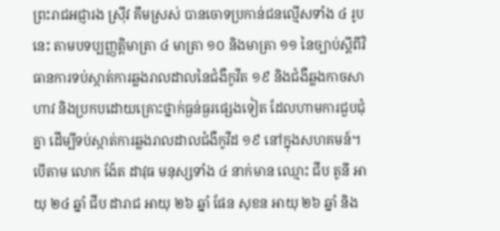ព្រះរាជអជ្ញារង ស៊្រីវ គឹមស្រស់ បានចោទប្រកាន់ជនល្មើសទាំង ៤ រូបនេះ តាមបទប្បញ្ញត្តិមាត្រា ៤ មាត្រា ១០ និងមាត្រា ១១ នៃច្បាប់ស្តីពីវិធានការទប់ស្កាត់ការឆ្លងរាលដាលនៃជំងឺកូវីត ១៩ និងជំងឺឆ្លងកាចសាហាវ និងប្រកបដោយគ្រោះថ្នាក់ធ្ងន់ធ្ងរផ្សេងទៀត ដែលហាមការជួបជុំគ្នា ដើម្បីទប់ស្កាត់ការឆ្លងរាលដាលជំងឺកូវីដ ១៩ នៅក្នុងសហគមន៍។
បើតាម លោក ង៉ែត ដាវុធ មនុស្សទាំង ៤ នាក់មាន ឈ្មោះ ជីប តូនី អាយុ ២៤ ឆ្នាំ ជីប ដារាជ អាយុ ២៦ ឆ្នាំ ផែន សុខន អាយុ ២៦ ឆ្នាំ និង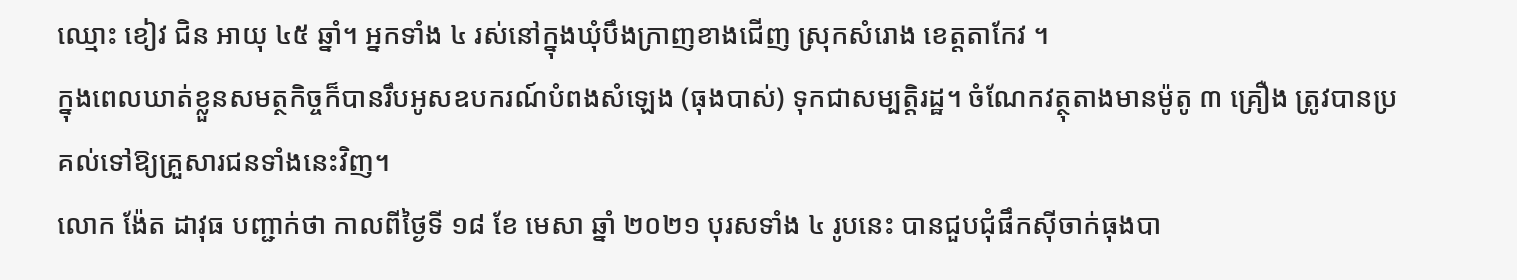ឈ្មោះ ខៀវ ជិន អាយុ ៤៥ ឆ្នាំ។ អ្នកទាំង ៤ រស់នៅក្នុងឃុំបឹងក្រាញខាងជើញ ស្រុកសំរោង ខេត្តតាកែវ ។
ក្នុងពេលឃាត់ខ្លួនសមត្ថកិច្ចក៏បានរឹបអូសឧបករណ៍បំពងសំឡេង (ធុងបាស់) ទុកជាសម្បត្តិរដ្ឋ។ ចំណែកវត្ថុតាងមានម៉ូតូ ៣ គ្រឿង ត្រូវបានប្រគល់ទៅឱ្យគ្រួសារជនទាំងនេះវិញ។
លោក ង៉ែត ដាវុធ បញ្ជាក់ថា កាលពីថ្ងៃទី ១៨ ខែ មេសា ឆ្នាំ ២០២១ បុរសទាំង ៤ រូបនេះ បានជួបជុំផឹកស៊ីចាក់ធុងបា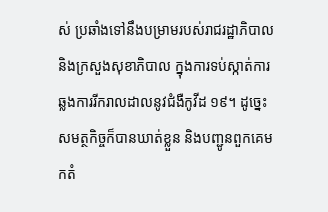ស់ ប្រឆាំងទៅនឹងបម្រាមរបស់រាជរដ្ឋាភិបាល និងក្រសួងសុខាភិបាល ក្នុងការទប់ស្កាត់ការឆ្លងការរីករាលដាលនូវជំងឺកូវីដ ១៩។ ដូច្នេះ សមត្ថកិច្ចក៏បានឃាត់ខ្លួន និងបញ្ជូនពួកគេមកតំ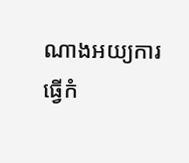ណាងអយ្យការ ធ្វើកំ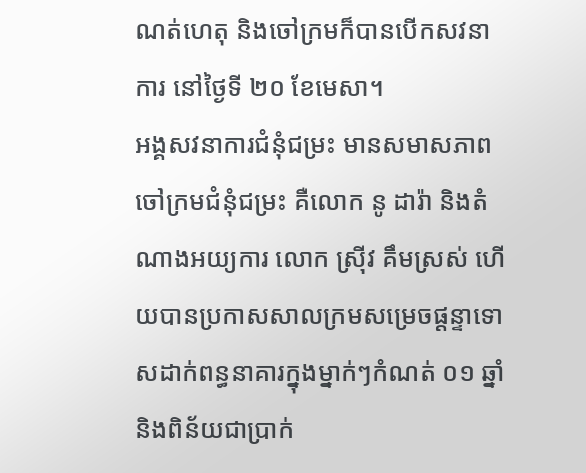ណត់ហេតុ និងចៅក្រមក៏បានបើកសវនាការ នៅថ្ងៃទី ២០ ខែមេសា។
អង្គសវនាការជំនុំជម្រះ មានសមាសភាព ចៅក្រមជំនុំជម្រះ គឺលោក នូ ដារ៉ា និងតំណាងអយ្យការ លោក ស៊្រីវ គឹមស្រស់ ហើយបានប្រកាសសាលក្រមសម្រេចផ្តន្ទាទោសដាក់ពន្ធនាគារក្នុងម្នាក់ៗកំណត់ ០១ ឆ្នាំ និងពិន័យជាប្រាក់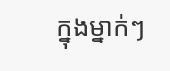ក្នុងម្នាក់ៗ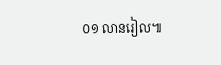០១ លានរៀល៕